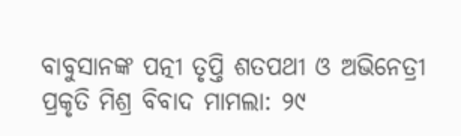ବାବୁସାନଙ୍କ ପତ୍ନୀ ତୃପ୍ତି ଶତପଥୀ ଓ ଅଭିନେତ୍ରୀ ପ୍ରକୃତି ମିଶ୍ର ବିବାଦ ମାମଲା: ୨୯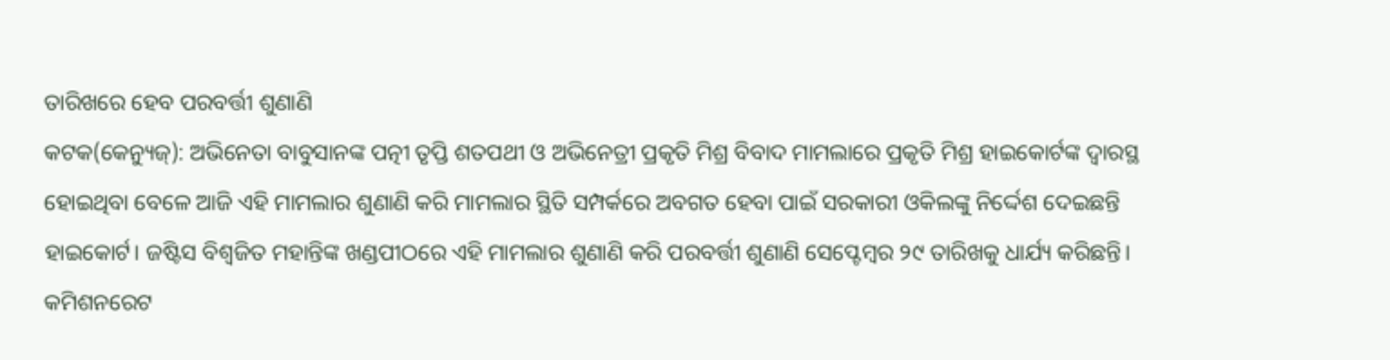ତାରିଖରେ ହେବ ପରବର୍ତ୍ତୀ ଶୁଣାଣି
କଟକ(କେନ୍ୟୁଜ୍): ଅଭିନେତା ବାବୁସାନଙ୍କ ପତ୍ନୀ ତୃପ୍ତି ଶତପଥୀ ଓ ଅଭିନେତ୍ରୀ ପ୍ରକୃତି ମିଶ୍ର ବିବାଦ ମାମଲାରେ ପ୍ରକୃତି ମିଶ୍ର ହାଇକୋର୍ଟଙ୍କ ଦ୍ୱାରସ୍ଥ ହୋଇଥିବା ବେଳେ ଆଜି ଏହି ମାମଲାର ଶୁଣାଣି କରି ମାମଲାର ସ୍ଥିତି ସମ୍ପର୍କରେ ଅବଗତ ହେବା ପାଇଁ ସରକାରୀ ଓକିଲଙ୍କୁ ନିର୍ଦ୍ଦେଶ ଦେଇଛନ୍ତି ହାଇକୋର୍ଟ। ଜଷ୍ଟିସ ବିଶ୍ୱଜିତ ମହାନ୍ତିଙ୍କ ଖଣ୍ଡପୀଠରେ ଏହି ମାମଲାର ଶୁଣାଣି କରି ପରବର୍ତ୍ତୀ ଶୁଣାଣି ସେପ୍ଟେମ୍ବର ୨୯ ତାରିଖକୁ ଧାର୍ଯ୍ୟ କରିଛନ୍ତି। କମିଶନରେଟ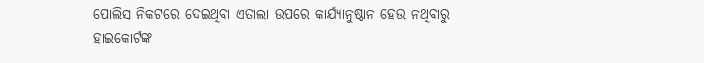ପୋଲିସ ନିକଟରେ ଦେଇଥିବା ଏତାଲା ଉପରେ କାର୍ଯ୍ୟାନୁଷ୍ଠାନ ହେଉ ନଥିବାରୁ ହାଇକୋର୍ଟଙ୍କ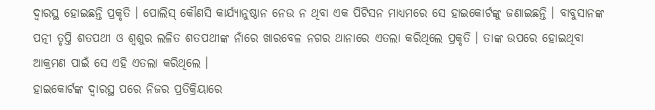ଦ୍ବାରସ୍ଥ ହୋଇଛନ୍ତି ପ୍ରକୃତି । ପୋଲିସ୍ କୌଣସି କାର୍ଯ୍ୟାନୁଷ୍ଠାନ ନେଉ ନ ଥିବା ଏକ ପିଟିସନ ମାଧ୍ୟମରେ ସେ ହାଇକୋର୍ଟଙ୍କୁ ଜଣାଇଛନ୍ତି । ବାବୁସାନଙ୍କ ପତ୍ନୀ ତୃପ୍ତି ଶତପଥୀ ଓ ଶ୍ୱଶୁର ଲଳିତ ଶତପଥୀଙ୍କ ନାଁରେ ଖାରବେଳ ନଗର ଥାନାରେ ଏତଲା କରିଥିଲେ ପ୍ରକୃତି । ତାଙ୍କ ଉପରେ ହୋଇଥିବା ଆକ୍ରମଣ ପାଇଁ ସେ ଏହି ଏତଲା କରିଥିଲେ ।
ହାଇକୋର୍ଟଙ୍କ ଦ୍ୱାରସ୍ଥ ପରେ ନିଜର ପ୍ରତିକ୍ରିୟାରେ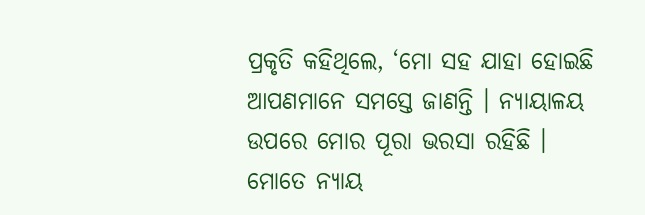ପ୍ରକୃତି କହିଥିଲେ, ‘ମୋ ସହ ଯାହା ହୋଇଛି ଆପଣମାନେ ସମସ୍ତେ ଜାଣନ୍ତି । ନ୍ୟାୟାଳୟ ଉପରେ ମୋର ପୂରା ଭରସା ରହିଛି । ମୋତେ ନ୍ୟାୟ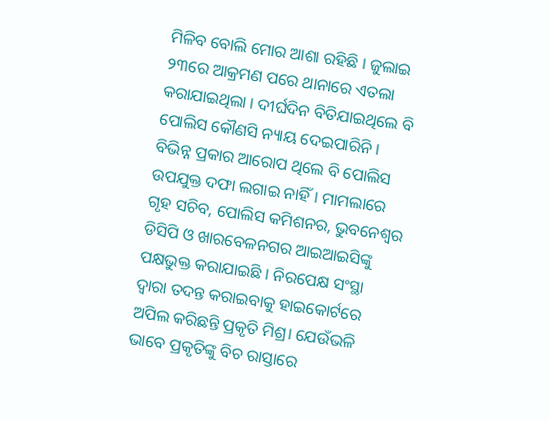ମିଳିବ ବୋଲି ମୋର ଆଶା ରହିଛି । ଜୁଲାଇ ୨୩ରେ ଆକ୍ରମଣ ପରେ ଥାନାରେ ଏତଲା କରାଯାଇଥିଲା । ଦୀର୍ଘଦିନ ବିତିଯାଇଥିଲେ ବି ପୋଲିସ କୌଣସି ନ୍ୟାୟ ଦେଇପାରିନି । ବିଭିନ୍ନ ପ୍ରକାର ଆରୋପ ଥିଲେ ବି ପୋଲିସ ଉପଯୁକ୍ତ ଦଫା ଲଗାଇ ନାହିଁ। ମାମଲାରେ ଗୃହ ସଚିବ, ପୋଲିସ କମିଶନର, ଭୁବନେଶ୍ୱର ଡିସିପି ଓ ଖାରବେଳନଗର ଆଇଆଇସିଙ୍କୁ ପକ୍ଷଭୁକ୍ତ କରାଯାଇଛି । ନିରପେକ୍ଷ ସଂସ୍ଥା ଦ୍ୱାରା ତଦନ୍ତ କରାଇବାକୁ ହାଇକୋର୍ଟରେ ଅପିଲ କରିଛନ୍ତି ପ୍ରକୃତି ମିଶ୍ର। ଯେଉଁଭଳି ଭାବେ ପ୍ରକୃତିଙ୍କୁ ବିଚ ରାସ୍ତାରେ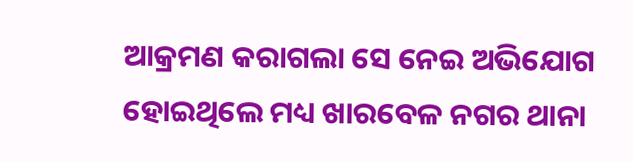ଆକ୍ରମଣ କରାଗଲା ସେ ନେଇ ଅଭିଯୋଗ ହୋଇଥିଲେ ମଧ୍ୟ ଖାରବେଳ ନଗର ଥାନା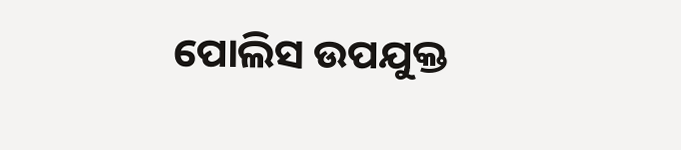ପୋଲିସ ଉପଯୁକ୍ତ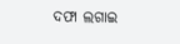ଦଫା ଲଗାଇ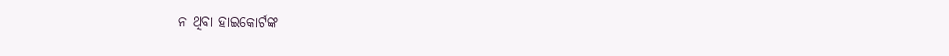ନ ଥିବା ହାଇକୋର୍ଟଙ୍କ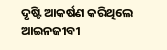ଦୃଷ୍ଟି ଆକର୍ଷଣ କରିଥିଲେ ଆଇନଜୀବୀ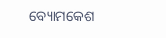ବ୍ୟୋମକେଶ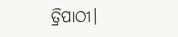ତ୍ରିପାଠୀ।